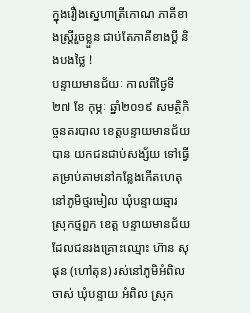ក្នុងរឿងស្នេហាត្រីកោណ ភាគីខាងស្ត្រីរួចខ្លួន ជាប់តែភាគីខាងប្តី និងបងថ្លៃ !
បន្ទាយមានជ័យៈ កាលពីថ្ងៃទី ២៧ ខែ កុម្ភៈ ឆ្នាំ២០១៩ សមត្ថិកិច្ចនគរបាល ខេត្តបន្ទាយមានជ័យ បាន យកជនជាប់សង្ស័យ ទៅធ្វើតម្រាប់តាមនៅកន្លែងកើតហេតុ នៅភូមិថ្មរមៀល ឃុំបន្ទាយឆ្មារ ស្រុកថ្មពួក ខេត្ត បន្ទាយមានជ័យ ដែលជនរងគ្រោះឈ្មោះ ហ៊ាន សុផុន (ហៅតុន) រស់នៅភូមិអំពិលចាស់ ឃុំបន្ទាយ អំពិល ស្រុក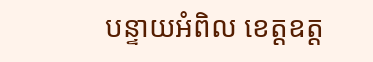បន្ទាយអំពិល ខេត្តឧត្ត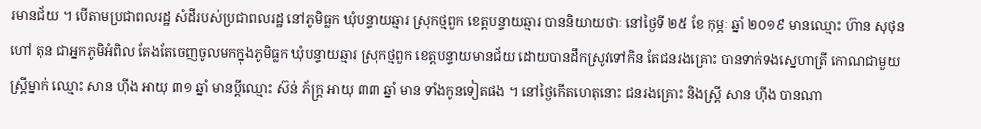រមានជ័យ ។ បើតាមប្រជាពលរដ្ឋ សំដីរបស់ប្រជាពលរដ្ឋ នៅភូមិធ្លក ឃុំបន្ទាយឆ្មារ ស្រុកថ្មពួក ខេត្តបន្ទាយឆ្មារ បាននិយាយថាៈ នៅថ្ងៃទី ២៥ ខែ កុម្ភៈ ឆ្នាំ ២០១៩ មានឈ្មោះ ហ៊ាន សុថុន ហៅ តុន ជាអ្នកភូមិអំពិល តែងតែចេញចូលមកក្នុងភូមិធ្លក ឃុំបន្ទាយឆ្មារ ស្រុកថ្មពួក ខេត្តបន្ទាយមានជ័យ ដោយបានដឹកស្រូវទៅកិន តែជនរងគ្រោះ បានទាក់ទងស្នេហាត្រី កោណជាមួយស្ត្រីម្នាក់ ឈ្មោះ សាន ហ៊ីង អាយុ ៣១ ឆ្នាំ មានប្តីឈ្មោះ ស៊ន់ ភ័ក្ត្រ អាយុ ៣៣ ឆ្នាំ មាន ទាំងកូនទៀតផង ។ នៅថ្ងៃកើតហេតុនោះ ជនរងគ្រោះ និងស្ត្រី សាន ហ៊ីង បានណា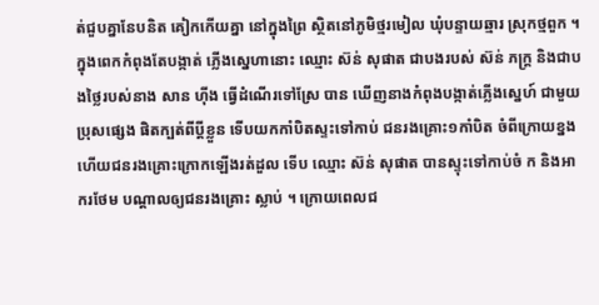ត់ជួបគ្នានែបនិត គៀកកើយគ្នា នៅក្នុងព្រៃ ស្ថិតនៅភូមិថ្មរមៀល ឃុំបន្ទាយឆ្មារ ស្រុកថ្មពួក ។ ក្នុងពេកកំពុងតែបង្កាត់ ភ្លើងស្នេហានោះ ឈ្មោះ ស៊ន់ សុផាត ជាបងរបស់ ស៊ន់ ភក្ត្រ និងជាបងថ្លៃរបស់នាង សាន ហ៊ីង ធ្វើដំណើរទៅស្រែ បាន ឃើញនាងកំពុងបង្កាត់ភ្លើងស្នេហ៍ ជាមួយប្រុសផ្សេង ផិតក្បត់ពីប្តីខ្លួន ទើបយកកាំបិតស្ទះទៅកាប់ ជនរងគ្រោះ១កាំបិត ចំពីក្រោយខ្នង ហើយជនរងគ្រោះក្រោកឡើងរត់ដួល ទើប ឈ្មោះ ស៊ន់ សុផាត បានស្ទុះទៅកាប់ចំ ក និងអាករថែម បណ្តាលឲ្យជនរងគ្រោះ ស្លាប់ ។ ក្រោយពេលជ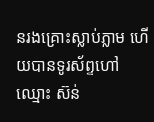នរងគ្រោះស្លាប់ភ្លាម ហើយបានទូរស័ព្ទហៅឈ្មោះ ស៊ន់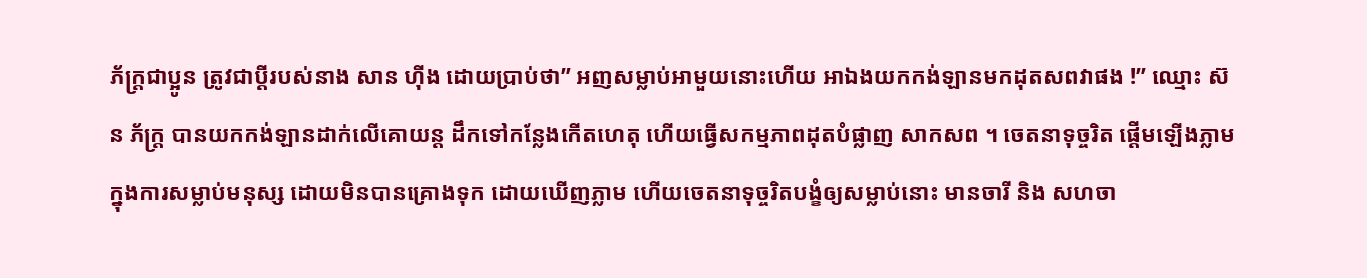ភ័ក្ត្រជាប្អូន ត្រូវជាប្តីរបស់នាង សាន ហ៊ីង ដោយប្រាប់ថា” អញសម្លាប់អាមួយនោះហើយ អាឯងយកកង់ឡានមកដុតសពវាផង !” ឈ្មោះ ស៊ន ភ័ក្ត្រ បានយកកង់ឡានដាក់លើគោយន្ត ដឹកទៅកន្លែងកើតហេតុ ហើយធ្វើសកម្មភាពដុតបំផ្លាញ សាកសព ។ ចេតនាទុច្ចរិត ផ្តើមឡើងភ្លាមក្នុងការសម្លាប់មនុស្ស ដោយមិនបានគ្រោងទុក ដោយឃើញភ្លាម ហើយចេតនាទុច្ចរិតបង្ខំឲ្យសម្លាប់នោះ មានចារី និង សហចា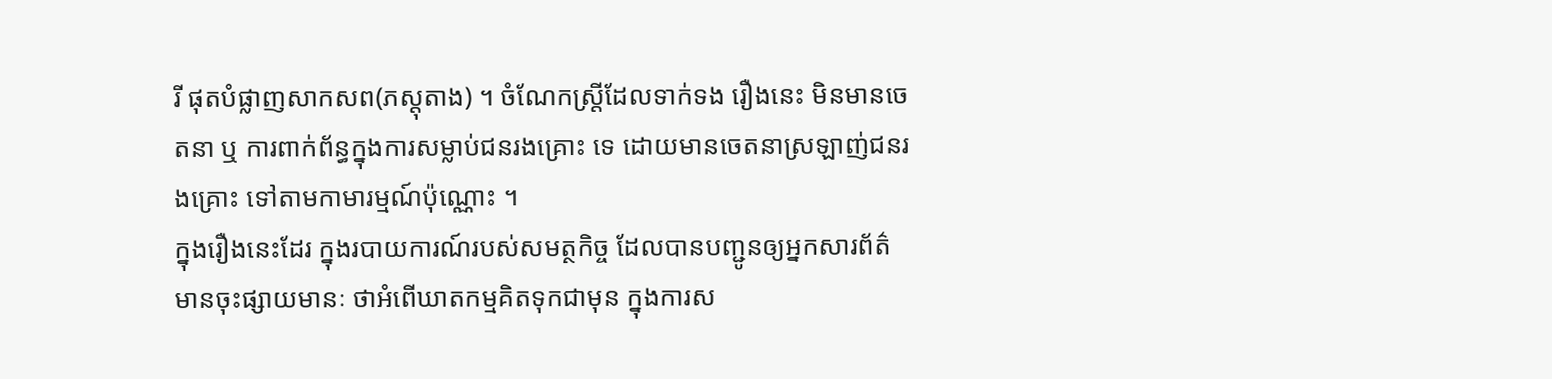រី ផុតបំផ្លាញសាកសព(ភស្តុតាង) ។ ចំណែកស្ត្រីដែលទាក់ទង រឿងនេះ មិនមានចេតនា ឬ ការពាក់ព័ន្ធក្នុងការសម្លាប់ជនរងគ្រោះ ទេ ដោយមានចេតនាស្រឡាញ់ជនរងគ្រោះ ទៅតាមកាមារម្មណ៍ប៉ុណ្ណោះ ។
ក្នុងរឿងនេះដែរ ក្នុងរបាយការណ៍របស់សមត្ថកិច្ច ដែលបានបញ្ជូនឲ្យអ្នកសារព័ត៌មានចុះផ្សាយមានៈ ថាអំពើឃាតកម្មគិតទុកជាមុន ក្នុងការស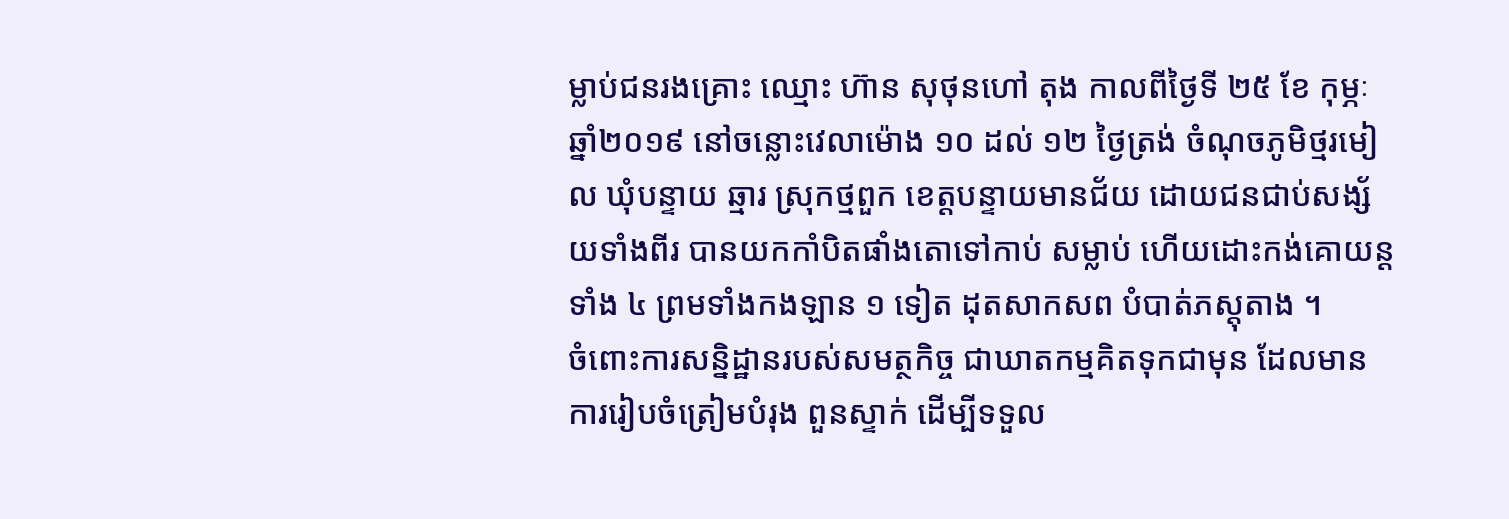ម្លាប់ជនរងគ្រោះ ឈ្មោះ ហ៊ាន សុថុនហៅ តុង កាលពីថ្ងៃទី ២៥ ខែ កុម្ភៈ ឆ្នាំ២០១៩ នៅចន្លោះវេលាម៉ោង ១០ ដល់ ១២ ថ្ងៃត្រង់ ចំណុចភូមិថ្មរមៀល ឃុំបន្ទាយ ឆ្មារ ស្រុកថ្មពួក ខេត្តបន្ទាយមានជ័យ ដោយជនជាប់សង្ស័យទាំងពីរ បានយកកាំបិតផាំងតោទៅកាប់ សម្លាប់ ហើយដោះកង់គោយន្តទាំង ៤ ព្រមទាំងកងឡាន ១ ទៀត ដុតសាកសព បំបាត់ភស្តុតាង ។
ចំពោះការសន្និដ្ឋានរបស់សមត្ថកិច្ច ជាឃាតកម្មគិតទុកជាមុន ដែលមានការរៀបចំត្រៀមបំរុង ពួនស្ទាក់ ដើម្បីទទួល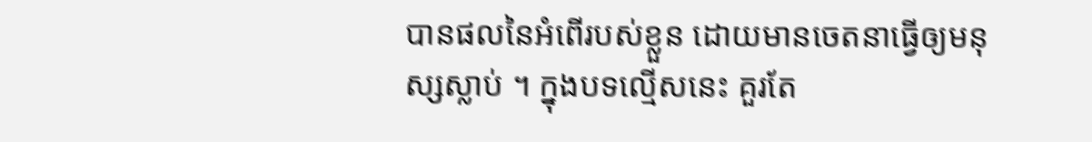បានផលនៃអំពើរបស់ខ្លួន ដោយមានចេតនាធ្វើឲ្យមនុស្សស្លាប់ ។ ក្នុងបទល្មើសនេះ គួរតែ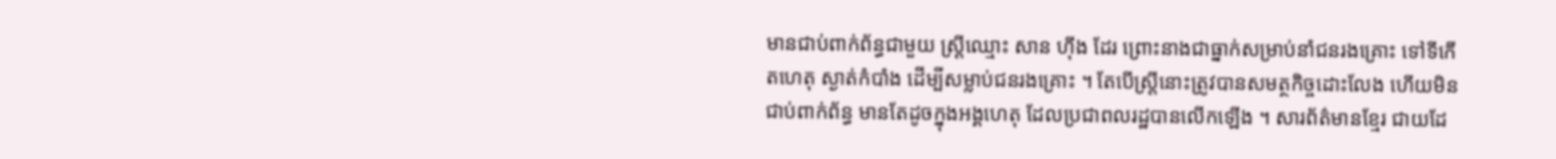មានជាប់ពាក់ព័ន្ធជាមួយ ស្ត្រីឈ្មោះ សាន ហ៊ីង ដែរ ព្រោះនាងជាធ្នាក់សម្រាប់នាំជនរងគ្រោះ ទៅទីកើតហេតុ ស្ងាត់កំបាំង ដើម្បីសម្លាប់ជនរងគ្រោះ ។ តែបើស្ត្រីនោះត្រូវបានសមត្ថកិច្ចដោះលែង ហើយមិនជាប់ពាក់ព័ន្ធ មានតែដូចក្នុងអង្គហេតុ ដែលប្រជាពលរដ្ឋបានលើកឡើង ។ សារព័ត៌មានខ្មែរ ជាយដែ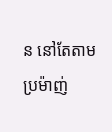ន នៅតែតាមប្រម៉ាញ់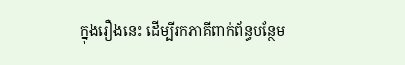ក្នុងរឿងនេះ ដើម្បីរកភាគីពាក់ព័ន្ធបន្ថែម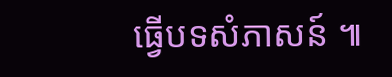ធ្វើបទសំភាសន៍ ៕